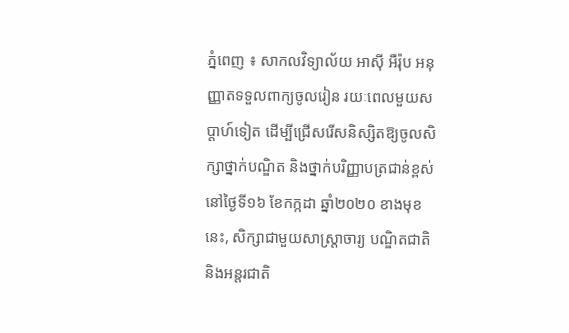ភ្នំពេញ ៖ សាកលវិទ្យាល័យ អាស៊ី អឺរ៉ុប អនុញ្ញាតទទួលពាក្យចូលរៀន រយៈពេលមួយសប្តាហ៍ទៀត ដើម្បីជ្រើសរើសនិស្សិតឱ្យចូលសិក្សាថ្នាក់បណ្ឌិត និងថ្នាក់បរិញ្ញាបត្រជាន់ខ្ពស់ នៅថ្ងៃទី១៦ ខែកក្កដា ឆ្នាំ២០២០ ខាងមុខនេះ, សិក្សាជាមួយសាស្រ្តាចារ្យ បណ្ឌិតជាតិនិងអន្តរជាតិ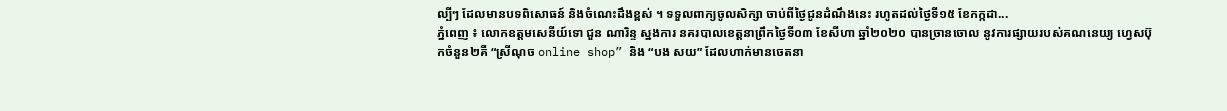ល្បីៗ ដែលមានបទពិសោធន៍ និងចំណេះដឹងខ្ពស់ ។ ទទួលពាក្យចូលសិក្សា ចាប់ពីថ្ងៃជូនដំណឹងនេះ រហូតដល់ថ្ងៃទី១៥ ខែកក្កដា...
ភ្នំពេញ ៖ លោកឧត្តមសេនីយ៍ទោ ជួន ណារិន្ទ ស្នងការ នគរបាលខេត្តនាព្រឹកថ្ងៃទី០៣ ខែសីហា ឆ្នាំ២០២០ បានច្រានចោល នូវការផ្សាយរបស់គណនេយ្យ ហ្វេសប៊ុកចំនួន២គឺ “ស្រីណុច online shop” និង “បង សយ” ដែលហាក់មានចេតនា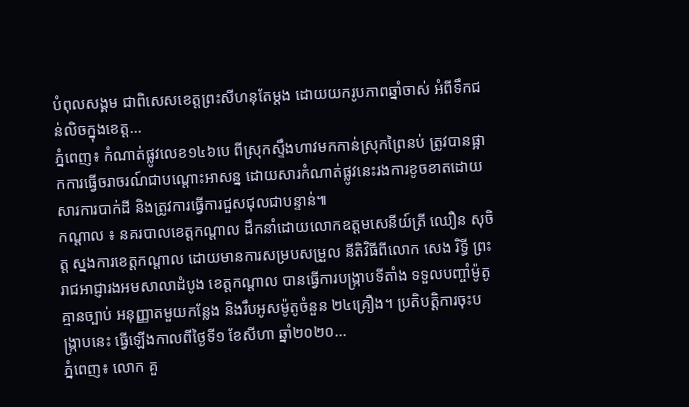បំពុលសង្គម ជាពិសេសខេត្តព្រះសីហនុតែម្តង ដោយយករូបភាពឆ្នាំចាស់ អំពីទឹកជន់លិចក្នុងខេត្ត...
ភ្នំពេញ៖ កំណាត់ផ្លូវលេខ១៤៦បេ ពីស្រុកស្ទឹងហាវមកកាន់ស្រុកព្រៃនប់ ត្រូវបានផ្អាកការធ្វើចរាចរណ៍ជាបណ្តោះអាសន្ន ដោយសារកំណាត់ផ្លូវនេះរងការខូចខាតដោយសារការបាក់ដី និងត្រូវការធ្វើការជួសជុលជាបន្ទាន់៕
កណ្តាល ៖ នគរបាលខេត្តកណ្ដាល ដឹកនាំដោយលោកឧត្តមសេនីយ៍ត្រី ឈឿន សុចិត្ត ស្នងការខេត្តកណ្ដាល ដោយមានការសម្របសម្រួល នីតិវិធីពីលោក សេង រិទ្ធី ព្រះរាជអាជ្ញារងអមសាលាដំបូង ខេត្តកណ្ដាល បានធ្វើការបង្ក្រាបទីតាំង ទទួលបញ្ចាំម៉ូតូគ្មានច្បាប់ អនុញ្ញាតមួយកន្លែង និងរឹបអូសម៉ូតូចំនួន ២៤គ្រឿង។ ប្រតិបត្តិការចុះបង្ក្រាបនេះ ធ្វើឡើងកាលពីថ្ងៃទី១ ខែសីហា ឆ្នាំ២០២០...
ភ្នំពេញ៖ លោក គួ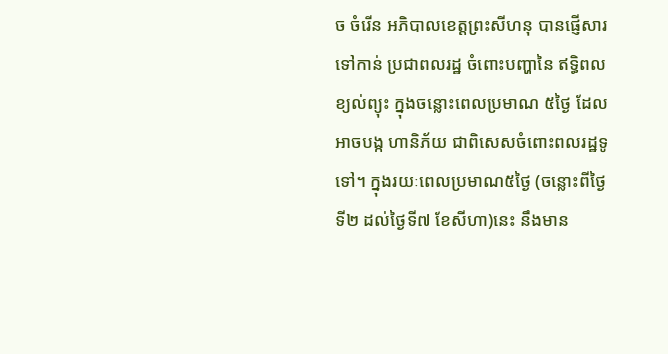ច ចំរើន អភិបាលខេត្តព្រះសីហនុ បានផ្ញើសារទៅកាន់ ប្រជាពលរដ្ឋ ចំពោះបញ្ហានៃ ឥទ្ធិពលខ្យល់ព្យុះ ក្នុងចន្លោះពេលប្រមាណ ៥ថ្ងៃ ដែលអាចបង្ក ហានិភ័យ ជាពិសេសចំពោះពលរដ្ឋទូទៅ។ ក្នុងរយៈពេលប្រមាណ៥ថ្ងៃ (ចន្លោះពីថ្ងៃទី២ ដល់ថ្ងៃទី៧ ខែសីហា)នេះ នឹងមាន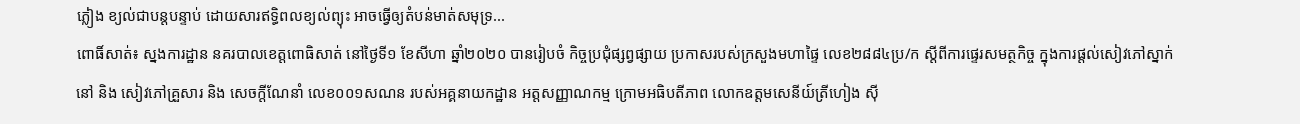ភ្លៀង ខ្យល់ជាបន្ដបន្ទាប់ ដោយសារឥទ្ធិពលខ្យល់ព្យុះ អាចធ្វើឲ្យតំបន់មាត់សមុទ្រ...
ពោធិ៍សាត់៖ ស្នងការដ្ឋាន នគរបាលខេត្តពោធិសាត់ នៅថ្ងៃទី១ ខែសីហា ឆ្នាំ២០២០ បានរៀបចំ កិច្ចប្រជុំផ្សព្វផ្សាយ ប្រកាសរបស់ក្រសួងមហាផ្ទៃ លេខ២៨៨៤ប្រ/ក ស្តីពីការផ្ទេរសមត្ថកិច្ច ក្នុងការផ្តល់សៀវភៅស្នាក់នៅ និង សៀវភៅគ្រួសារ និង សេចក្តីណែនាំ លេខ០០១សណន របស់អគ្គនាយកដ្ឋាន អត្តសញ្ញាណកម្ម ក្រោមអធិបតីភាព លោកឧត្តមសេនីយ៍ត្រីហៀង ស៊ី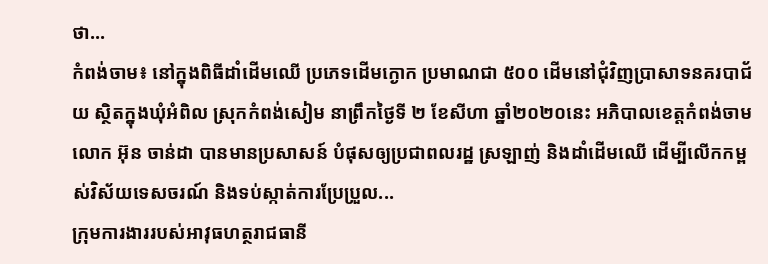ថា...
កំពង់ចាម៖ នៅក្នុងពិធីដាំដើមឈើ ប្រភេទដើមក្ងោក ប្រមាណជា ៥០០ ដើមនៅជុំវិញប្រាសាទនគរបាជ័យ ស្ថិតក្នុងឃុំអំពិល ស្រុកកំពង់សៀម នាព្រឹកថ្ងៃទី ២ ខែសីហា ឆ្នាំ២០២០នេះ អភិបាលខេត្តកំពង់ចាម លោក អ៊ុន ចាន់ដា បានមានប្រសាសន៍ បំផុសឲ្យប្រជាពលរដ្ឋ ស្រឡាញ់ និងដាំដើមឈើ ដើម្បីលើកកម្ពស់វិស័យទេសចរណ៍ និងទប់ស្កាត់ការប្រែប្រួល...
ក្រុមការងាររបស់អាវុធហត្ថរាជធានី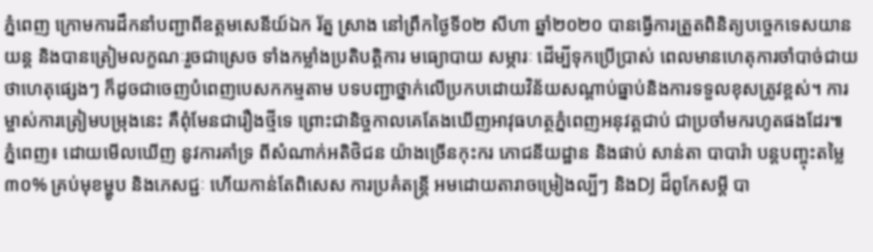ភ្នំពេញ ក្រោមការដឹកនាំបញ្ជាពីឧត្តមសេនីយ៍ឯក រ័ត្ន ស្រាង នៅព្រឹកថ្ងៃទី០២ សីហា ឆ្នាំ២០២០ បានធ្វើការត្រួតពិនិត្យបច្ចេកទេសយានយន្ត និងបានត្រៀមលក្ខណៈរួចជាស្រេច ទាំងកម្លាំងប្រតិបត្តិការ មធ្យោបាយ សម្ភារៈ ដើម្បីទុកប្រើប្រាស់ ពេលមានហេតុការចាំបាច់ជាយថាហេតុផ្សេងៗ ក៏ដូចជាចេញបំពេញបេសកកម្មតាម បទបញ្ជាថ្នាក់លើប្រកបដោយវិន័យសណ្តាប់ធ្នាប់និងការទទួលខុសត្រូវខ្ពស់។ ការម្ចាស់ការត្រៀមបម្រុងនេះ គឺពុំមែនជារឿងថ្មីទេ ព្រោះជានិច្ចកាលគេតែងឃើញអាវុធហត្ថភ្នំពេញអនុវត្តជាប់ ជាប្រចាំមករហូតផងដែរ៕
ភ្នំពេញ៖ ដោយមើលឃើញ នូវការគាំទ្រ ពីសំណាក់អតិថិជន យ៉ាងច្រើនកុះករ ភោជនីយដ្ឋាន និងផាប់ សាន់តា បាបារ៉ា បន្តបញ្ចុះតម្លៃ៣០% គ្រប់មុខម្ហូប និងភេសជ្ជៈ ហើយកាន់តែពិសេស ការប្រគំតន្ត្រី អមដោយតារាចម្រៀងល្បីៗ និងDJ ដ៏ពូកែសម្តី បា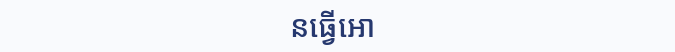នធ្វើអោ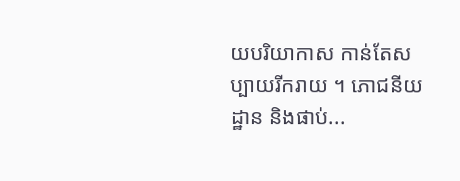យបរិយាកាស កាន់តែសប្បាយរីករាយ ។ ភោជនីយដ្ឋាន និងផាប់...